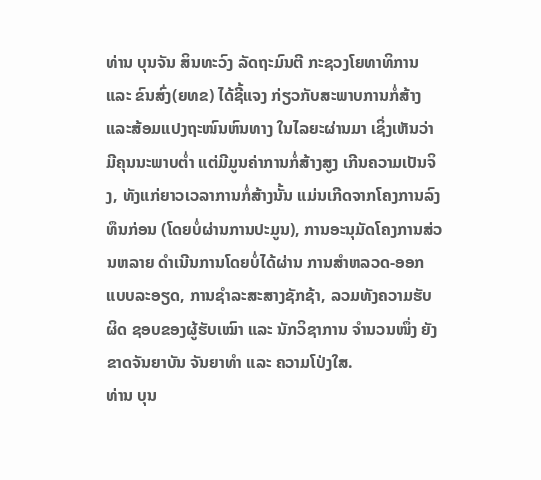ທ່ານ ບຸນຈັນ ສິນທະວົງ ລັດຖະມົນຕີ ກະຊວງໂຍທາທິການ ແລະ ຂົນສົ່ງ(ຍທຂ) ໄດ້ຊີ້ແຈງ ກ່ຽວກັບສະພາບການກໍ່ສ້າງ ແລະສ້ອມແປງຖະໜົນຫົນທາງ ໃນໄລຍະຜ່ານມາ ເຊິ່ງເຫັນວ່າມີຄຸນນະພາບຕ່ຳ ແຕ່ມີມູນຄ່າການກໍ່ສ້າງສູງ ເກີນຄວາມເປັນຈິງ, ທັງແກ່ຍາວເວລາການກໍ່ສ້າງນັ້ນ ແມ່ນເກີດຈາກໂຄງການລົງທຶນກ່ອນ (ໂດຍບໍ່ຜ່ານການປະມູນ), ການອະນຸມັດໂຄງການສ່ວນຫລາຍ ດຳເນີນການໂດຍບໍ່ໄດ້ຜ່ານ ການສຳຫລວດ-ອອກແບບລະອຽດ, ການຊຳລະສະສາງຊັກຊ້າ, ລວມທັງຄວາມຮັບຜິດ ຊອບຂອງຜູ້ຮັບເໝົາ ແລະ ນັກວິຊາການ ຈຳນວນໜຶ່ງ ຍັງຂາດຈັນຍາບັນ ຈັນຍາທຳ ແລະ ຄວາມໂປ່ງໃສ.
ທ່ານ ບຸນ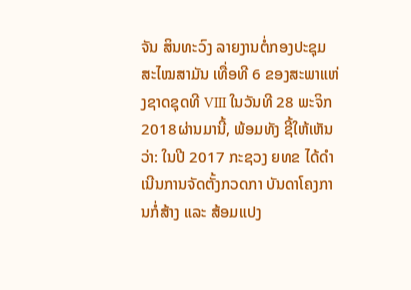ຈັນ ສິນທະວົງ ລາຍງານຕໍ່ກອງປະຊຸມສະໄໝສາມັນ ເທື່ອທີ 6 ຂອງສະພາແຫ່ງຊາດຊຸດທີ VIII ໃນວັນທີ 28 ພະຈິກ 2018ຜ່ານມານີ້, ພ້ອມທັງ ຊີ້ໃຫ້ເຫັນວ່າ: ໃນປີ 2017 ກະຊວງ ຍທຂ ໄດ້ດຳເນີນການຈັດຕັ້ງກວດກາ ບັນດາໂຄງການກໍ່ສ້າງ ແລະ ສ້ອມແປງ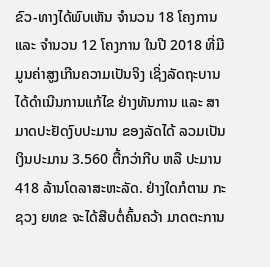ຂົວ-ທາງໄດ້ພົບເຫັນ ຈຳນວນ 18 ໂຄງການ ແລະ ຈຳນວນ 12 ໂຄງການ ໃນປີ 2018 ທີ່ມີມູນຄ່າສູງເກີນຄວາມເປັນຈິງ ເຊິ່ງລັດຖະບານ ໄດ້ດຳເນີນການແກ້ໄຂ ຢ່າງທັນການ ແລະ ສາມາດປະຢັດງົບປະມານ ຂອງລັດໄດ້ ລວມເປັນເງິນປະມານ 3.560 ຕື້ກວ່າກີບ ຫລື ປະມານ 418 ລ້ານໂດລາສະຫະລັດ. ຢ່າງໃດກໍຕາມ ກະຊວງ ຍທຂ ຈະໄດ້ສືບຕໍ່ຄົ້ນຄວ້າ ມາດຕະການ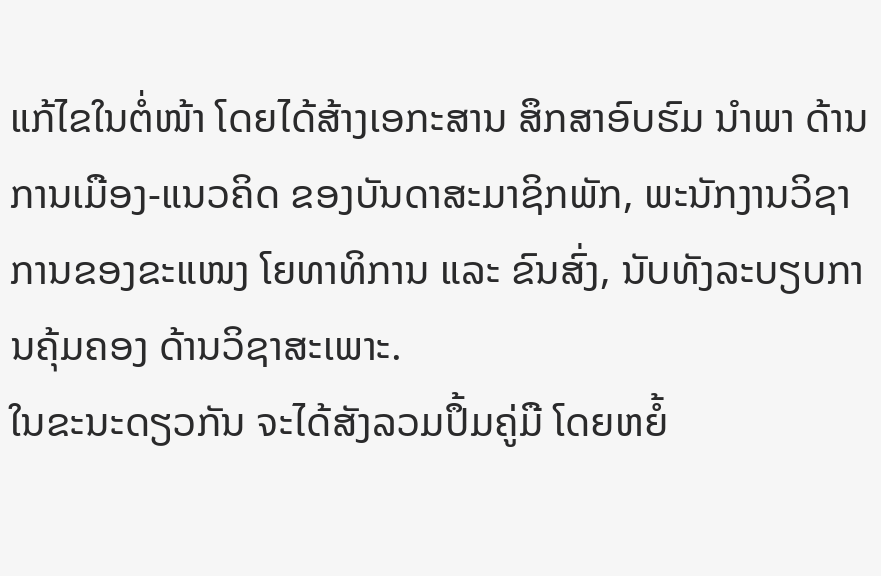ແກ້ໄຂໃນຕໍ່ໜ້າ ໂດຍໄດ້ສ້າງເອກະສານ ສຶກສາອົບຮົມ ນຳພາ ດ້ານການເມືອງ-ແນວຄິດ ຂອງບັນດາສະມາຊິກພັກ, ພະນັກງານວິຊາການຂອງຂະແໜງ ໂຍທາທິການ ແລະ ຂົນສົ່ງ, ນັບທັງລະບຽບການຄຸ້ມຄອງ ດ້ານວິຊາສະເພາະ.
ໃນຂະນະດຽວກັນ ຈະໄດ້ສັງລວມປຶ້ມຄູ່ມື ໂດຍຫຍໍ້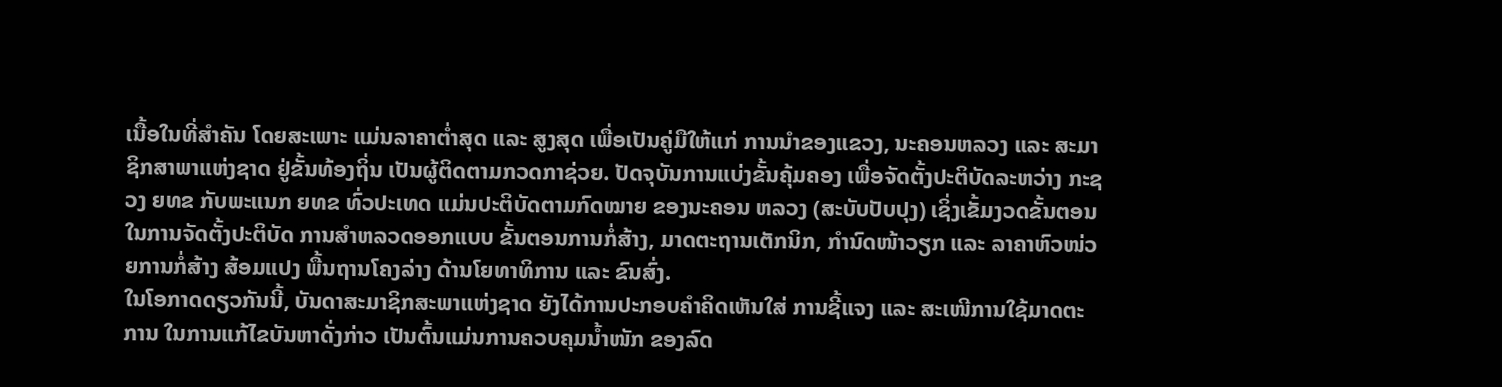ເນື້ອໃນທີ່ສຳຄັນ ໂດຍສະເພາະ ແມ່ນລາຄາຕ່ຳສຸດ ແລະ ສູງສຸດ ເພື່ອເປັນຄູ່ມືໃຫ້ແກ່ ການນຳຂອງແຂວງ, ນະຄອນຫລວງ ແລະ ສະມາຊິກສາພາແຫ່ງຊາດ ຢູ່ຂັ້ນທ້ອງຖິ່ນ ເປັນຜູ້ຕິດຕາມກວດກາຊ່ວຍ. ປັດຈຸບັນການແບ່ງຂັ້ນຄຸ້ມຄອງ ເພື່ອຈັດຕັ້ງປະຕິບັດລະຫວ່າງ ກະຊວງ ຍທຂ ກັບພະແນກ ຍທຂ ທົ່ວປະເທດ ແມ່ນປະຕິບັດຕາມກົດໝາຍ ຂອງນະຄອນ ຫລວງ (ສະບັບປັບປຸງ) ເຊິ່ງເຂັ້ມງວດຂັ້ນຕອນ ໃນການຈັດຕັ້ງປະຕິບັດ ການສຳຫລວດອອກແບບ ຂັ້ນຕອນການກໍ່ສ້າງ, ມາດຕະຖານເຕັກນິກ, ກຳນົດໜ້າວຽກ ແລະ ລາຄາຫົວໜ່ວຍການກໍ່ສ້າງ ສ້ອມແປງ ພື້ນຖານໂຄງລ່າງ ດ້ານໂຍທາທິການ ແລະ ຂົນສົ່ງ.
ໃນໂອກາດດຽວກັນນີ້, ບັນດາສະມາຊິກສະພາແຫ່ງຊາດ ຍັງໄດ້ການປະກອບຄຳຄິດເຫັນໃສ່ ການຊີ້ແຈງ ແລະ ສະເໜີການໃຊ້ມາດຕະການ ໃນການແກ້ໄຂບັນຫາດັ່ງກ່າວ ເປັນຕົ້ນແມ່ນການຄວບຄຸມນ້ຳໜັກ ຂອງລົດ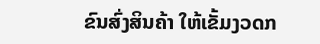ຂົນສົ່ງສິນຄ້າ ໃຫ້ເຂັ້ມງວດກ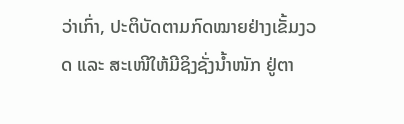ວ່າເກົ່າ, ປະຕິບັດຕາມກົດໝາຍຢ່າງເຂັ້ມງວດ ແລະ ສະເໜີໃຫ້ມີຊິງຊັ່ງນ້ຳໜັກ ຢູ່ຕາ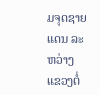ມຈຸດຊາຍແດນ ລະຫວ່າງແຂວງຕໍ່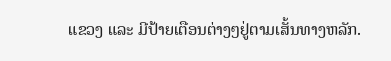ແຂວງ ແລະ ມີປ້າຍເຕືອນຕ່າງໆຢູ່ຕາມເສັ້ນທາງຫລັກ.